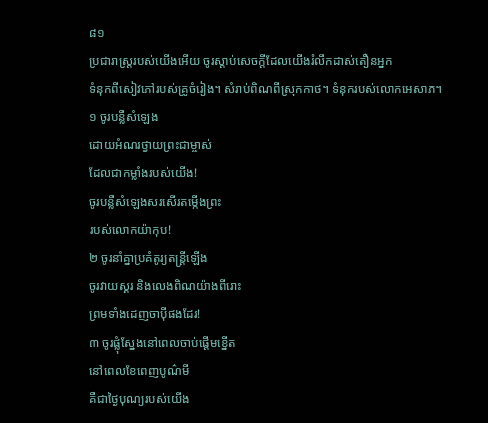៨១
ប្រជារាស្ត្ររបស់យើងអើយ ចូរស្ដាប់សេចក្ដីដែលយើងរំលឹកដាស់តឿនអ្នក
ទំនុកពីសៀវភៅរបស់គ្រូចំរៀង។ សំរាប់ពិណពីស្រុកកាថ។ ទំនុករបស់លោកអេសាភ។
១ ចូរបន្លឺសំឡេង
ដោយអំណរថ្វាយព្រះជាម្ចាស់
ដែលជាកម្លាំងរបស់យើង!
ចូរបន្លឺសំឡេងសរសើរតម្កើងព្រះ
របស់លោកយ៉ាកុប!
២ ចូរនាំគ្នាប្រគំតូរ្យតន្ត្រីឡើង
ចូរវាយស្គរ និងលេងពិណយ៉ាងពីរោះ
ព្រមទាំងដេញចាប៉ីផងដែរ!
៣ ចូរផ្លុំស្នែងនៅពេលចាប់ផ្ដើមខ្នើត
នៅពេលខែពេញបូណ៌មី
គឺជាថ្ងៃបុណ្យរបស់យើង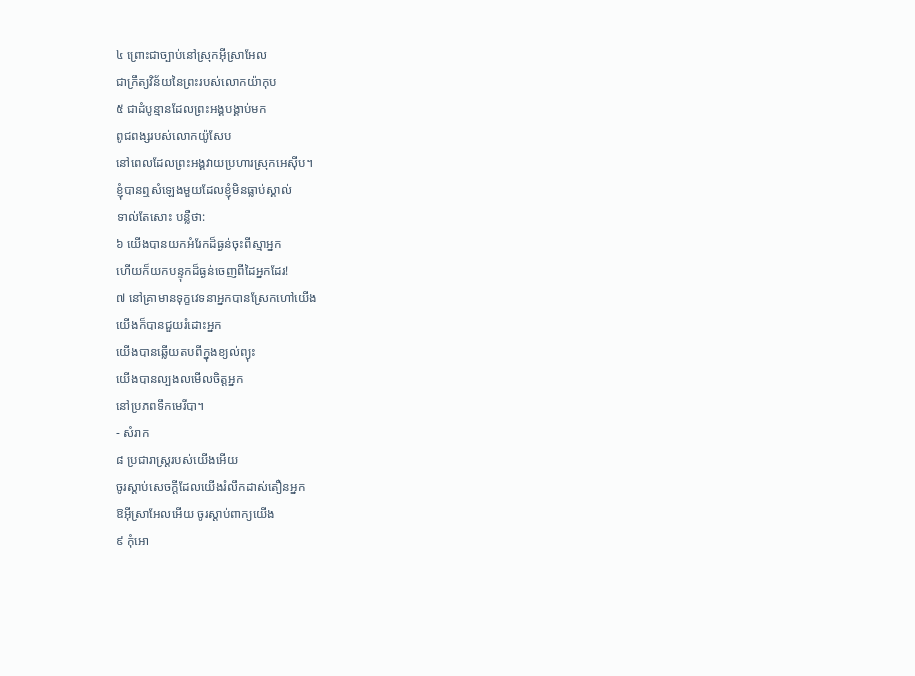៤ ព្រោះជាច្បាប់នៅស្រុកអ៊ីស្រាអែល
ជាក្រឹត្យវិន័យនៃព្រះរបស់លោកយ៉ាកុប
៥ ជាដំបូន្មានដែលព្រះអង្គបង្គាប់មក
ពូជពង្សរបស់លោកយ៉ូសែប
នៅពេលដែលព្រះអង្គវាយប្រហារស្រុកអេស៊ីប។
ខ្ញុំបានឮសំឡេងមួយដែលខ្ញុំមិនធ្លាប់ស្គាល់
ទាល់តែសោះ បន្លឺថា:
៦ យើងបានយកអំរែកដ៏ធ្ងន់ចុះពីស្មាអ្នក
ហើយក៏យកបន្ទុកដ៏ធ្ងន់ចេញពីដៃអ្នកដែរ!
៧ នៅគ្រាមានទុក្ខវេទនាអ្នកបានស្រែកហៅយើង
យើងក៏បានជួយរំដោះអ្នក
យើងបានឆ្លើយតបពីក្នុងខ្យល់ព្យុះ
យើងបានល្បងលមើលចិត្តអ្នក
នៅប្រភពទឹកមេរីបា។
- សំរាក
៨ ប្រជារាស្ត្ររបស់យើងអើយ
ចូរស្ដាប់សេចក្ដីដែលយើងរំលឹកដាស់តឿនអ្នក
ឱអ៊ីស្រាអែលអើយ ចូរស្ដាប់ពាក្យយើង
៩ កុំអោ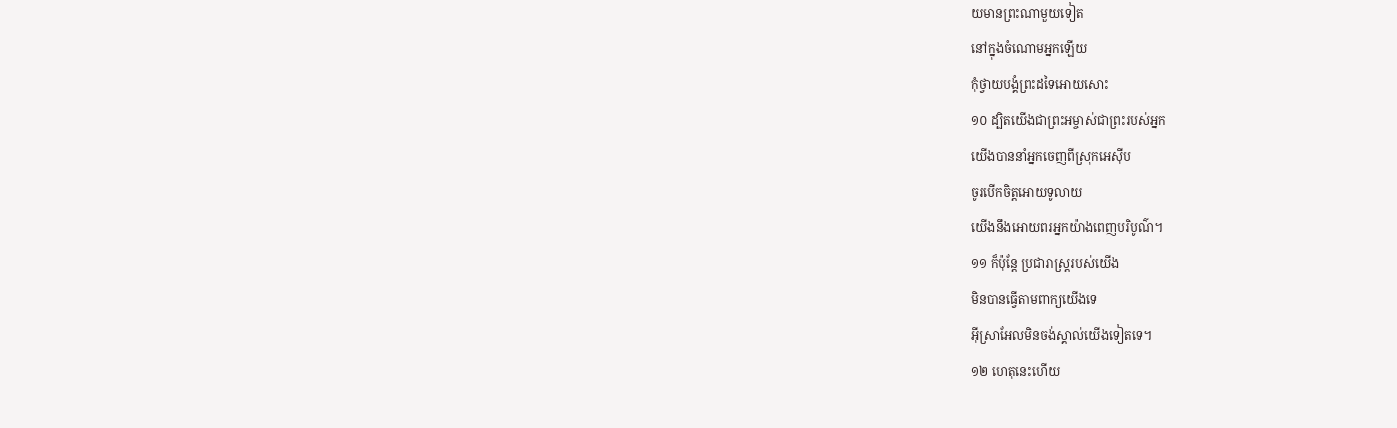យមានព្រះណាមួយទៀត
នៅក្នុងចំណោមអ្នកឡើយ
កុំថ្វាយបង្គំព្រះដទៃអោយសោះ
១០ ដ្បិតយើងជាព្រះអម្ចាស់ជាព្រះរបស់អ្នក
យើងបាននាំអ្នកចេញពីស្រុកអេស៊ីប
ចូរបើកចិត្តអោយទូលាយ
យើងនឹងអោយពរអ្នកយ៉ាងពេញបរិបូណ៌។
១១ ក៏ប៉ុន្តែ ប្រជារាស្ត្ររបស់យើង
មិនបានធ្វើតាមពាក្យយើងទេ
អ៊ីស្រាអែលមិនចង់ស្គាល់យើងទៀតទេ។
១២ ហេតុនេះហើយ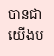បានជាយើងប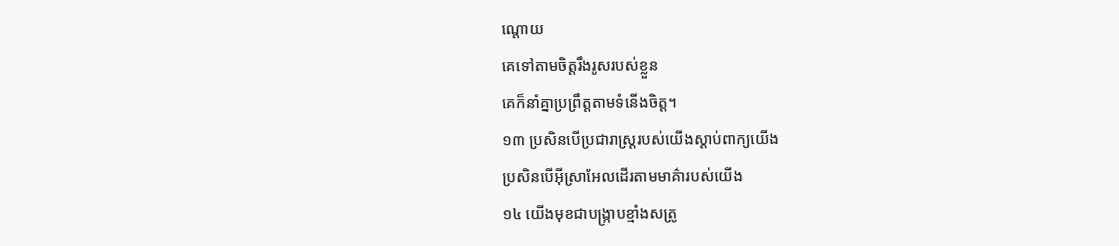ណ្ដោយ
គេទៅតាមចិត្តរឹងរូសរបស់ខ្លួន
គេក៏នាំគ្នាប្រព្រឹត្តតាមទំនើងចិត្ត។
១៣ ប្រសិនបើប្រជារាស្ត្ររបស់យើងស្ដាប់ពាក្យយើង
ប្រសិនបើអ៊ីស្រាអែលដើរតាមមាគ៌ារបស់យើង
១៤ យើងមុខជាបង្ក្រាបខ្មាំងសត្រូ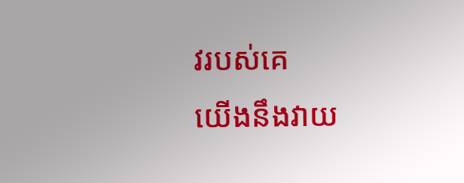វរបស់គេ
យើងនឹងវាយ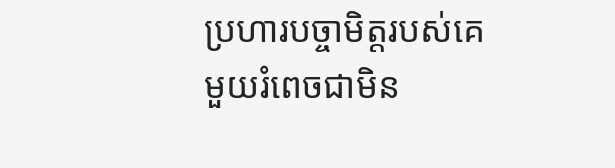ប្រហារបច្ចាមិត្តរបស់គេ
មួយរំពេចជាមិន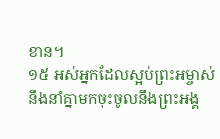ខាន។
១៥ អស់អ្នកដែលស្អប់ព្រះអម្ចាស់
នឹងនាំគ្នាមកចុះចូលនឹងព្រះអង្គ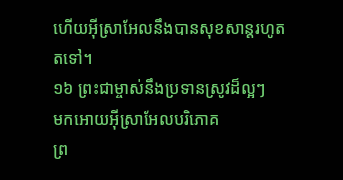ហើយអ៊ីស្រាអែលនឹងបានសុខសាន្តរហូតតទៅ។
១៦ ព្រះជាម្ចាស់នឹងប្រទានស្រូវដ៏ល្អៗ
មកអោយអ៊ីស្រាអែលបរិភោគ
ព្រ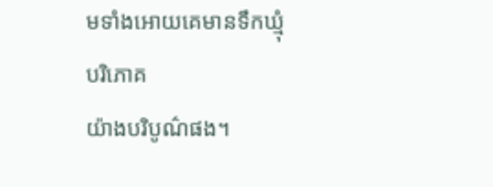មទាំងអោយគេមានទឹកឃ្មុំបរិភោគ
យ៉ាងបរិបូណ៌ផង។